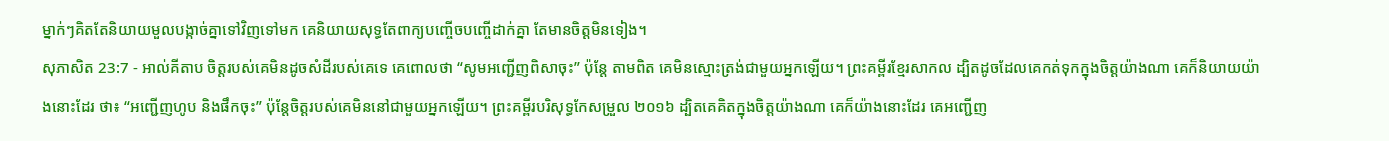ម្នាក់ៗគិតតែនិយាយមួលបង្កាច់គ្នាទៅវិញទៅមក គេនិយាយសុទ្ធតែពាក្យបញ្ចើចបញ្ចើដាក់គ្នា តែមានចិត្តមិនទៀង។
សុភាសិត 23:7 - អាល់គីតាប ចិត្តរបស់គេមិនដូចសំដីរបស់គេទេ គេពោលថា “សូមអញ្ជើញពិសាចុះ” ប៉ុន្តែ តាមពិត គេមិនស្មោះត្រង់ជាមួយអ្នកឡើយ។ ព្រះគម្ពីរខ្មែរសាកល ដ្បិតដូចដែលគេកត់ទុកក្នុងចិត្តយ៉ាងណា គេក៏និយាយយ៉ាងនោះដែរ ថា៖ “អញ្ជើញហូប និងផឹកចុះ” ប៉ុន្តែចិត្តរបស់គេមិននៅជាមួយអ្នកឡើយ។ ព្រះគម្ពីរបរិសុទ្ធកែសម្រួល ២០១៦ ដ្បិតគេគិតក្នុងចិត្តយ៉ាងណា គេក៏យ៉ាងនោះដែរ គេអញ្ជើញ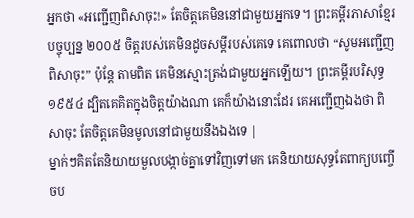អ្នកថា «អញ្ជើញពិសាចុះ!» តែចិត្តគេមិននៅជាមួយអ្នកទេ។ ព្រះគម្ពីរភាសាខ្មែរបច្ចុប្បន្ន ២០០៥ ចិត្តរបស់គេមិនដូចសម្ដីរបស់គេទេ គេពោលថា “សូមអញ្ជើញពិសាចុះ” ប៉ុន្តែ តាមពិត គេមិនស្មោះត្រង់ជាមួយអ្នកឡើយ។ ព្រះគម្ពីរបរិសុទ្ធ ១៩៥៤ ដ្បិតគេគិតក្នុងចិត្តយ៉ាងណា គេក៏យ៉ាងនោះដែរ គេអញ្ជើញឯងថា ពិសាចុះ តែចិត្តគេមិនមូលនៅជាមួយនឹងឯងទេ |
ម្នាក់ៗគិតតែនិយាយមួលបង្កាច់គ្នាទៅវិញទៅមក គេនិយាយសុទ្ធតែពាក្យបញ្ចើចប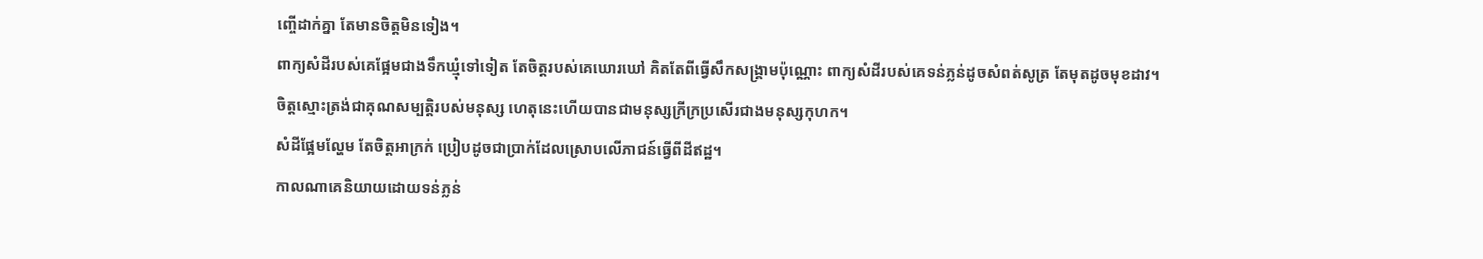ញ្ចើដាក់គ្នា តែមានចិត្តមិនទៀង។
ពាក្យសំដីរបស់គេផ្អែមជាងទឹកឃ្មុំទៅទៀត តែចិត្តរបស់គេឃោរឃៅ គិតតែពីធ្វើសឹកសង្គ្រាមប៉ុណ្ណោះ ពាក្យសំដីរបស់គេទន់ភ្លន់ដូចសំពត់សូត្រ តែមុតដូចមុខដាវ។
ចិត្តស្មោះត្រង់ជាគុណសម្បត្តិរបស់មនុស្ស ហេតុនេះហើយបានជាមនុស្សក្រីក្រប្រសើរជាងមនុស្សកុហក។
សំដីផ្អែមល្ហែម តែចិត្តអាក្រក់ ប្រៀបដូចជាប្រាក់ដែលស្រោបលើភាជន៍ធ្វើពីដីឥដ្ឋ។
កាលណាគេនិយាយដោយទន់ភ្លន់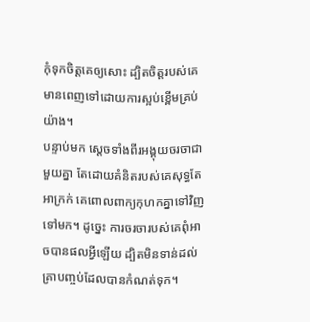កុំទុកចិត្តគេឲ្យសោះ ដ្បិតចិត្តរបស់គេមានពេញទៅដោយការស្អប់ខ្ពើមគ្រប់យ៉ាង។
បន្ទាប់មក ស្ដេចទាំងពីរអង្គុយចរចាជាមួយគ្នា តែដោយគំនិតរបស់គេសុទ្ធតែអាក្រក់ គេពោលពាក្យកុហកគ្នាទៅវិញទៅមក។ ដូច្នេះ ការចរចារបស់គេពុំអាចបានផលអ្វីឡើយ ដ្បិតមិនទាន់ដល់គ្រាបញ្ចប់ដែលបានកំណត់ទុក។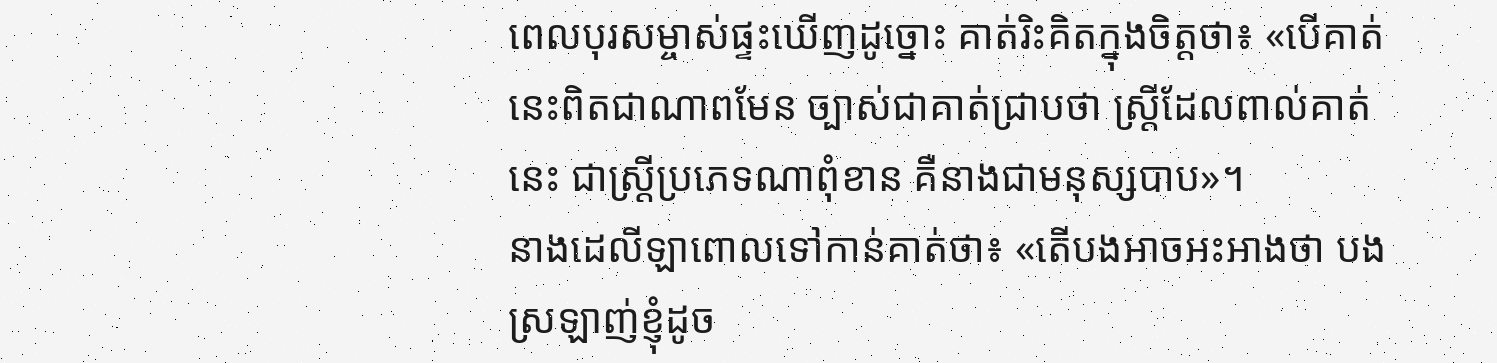ពេលបុរសម្ចាស់ផ្ទះឃើញដូច្នោះ គាត់រិះគិតក្នុងចិត្ដថា៖ «បើគាត់នេះពិតជាណាពមែន ច្បាស់ជាគាត់ជ្រាបថា ស្ដ្រីដែលពាល់គាត់នេះ ជាស្ដ្រីប្រភេទណាពុំខាន គឺនាងជាមនុស្សបាប»។
នាងដេលីឡាពោលទៅកាន់គាត់ថា៖ «តើបងអាចអះអាងថា បងស្រឡាញ់ខ្ញុំដូច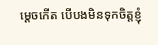ម្តេចកើត បើបងមិនទុកចិត្តខ្ញុំ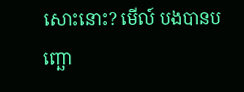សោះនោះ? មើល៍ បងបានបញ្ឆោ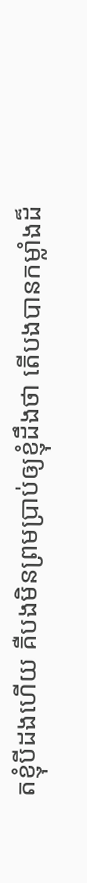តខ្ញុំបីដងហើយ គឺបងមិនព្រមប្រាប់ឲ្យខ្ញុំដឹងថា តើបងបានកម្លាំងដ៏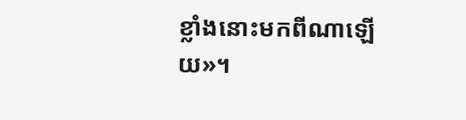ខ្លាំងនោះមកពីណាឡើយ»។